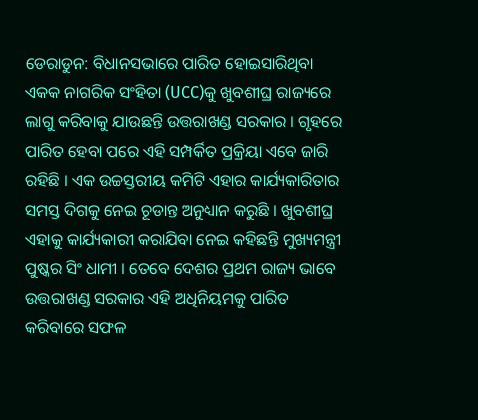ଡେରାଡୁନ: ବିଧାନସଭାରେ ପାରିତ ହୋଇସାରିଥିବା ଏକକ ନାଗରିକ ସଂହିତା (UCC)କୁ ଖୁବଶୀଘ୍ର ରାଜ୍ୟରେ ଲାଗୁ କରିବାକୁ ଯାଉଛନ୍ତି ଉତ୍ତରାଖଣ୍ଡ ସରକାର । ଗୃହରେ ପାରିତ ହେବା ପରେ ଏହି ସମ୍ପର୍କିତ ପ୍ରକ୍ରିୟା ଏବେ ଜାରି ରହିଛି । ଏକ ଉଚ୍ଚସ୍ତରୀୟ କମିଟି ଏହାର କାର୍ଯ୍ୟକାରିତାର ସମସ୍ତ ଦିଗକୁ ନେଇ ଚୂଡାନ୍ତ ଅନୁଧ୍ୟାନ କରୁଛି । ଖୁବଶୀଘ୍ର ଏହାକୁ କାର୍ଯ୍ୟକାରୀ କରାଯିବା ନେଇ କହିଛନ୍ତି ମୁଖ୍ୟମନ୍ତ୍ରୀ ପୁଷ୍କର ସିଂ ଧାମୀ । ତେବେ ଦେଶର ପ୍ରଥମ ରାଜ୍ୟ ଭାବେ ଉତ୍ତରାଖଣ୍ଡ ସରକାର ଏହି ଅଧିନିୟମକୁ ପାରିତ କରିବାରେ ସଫଳ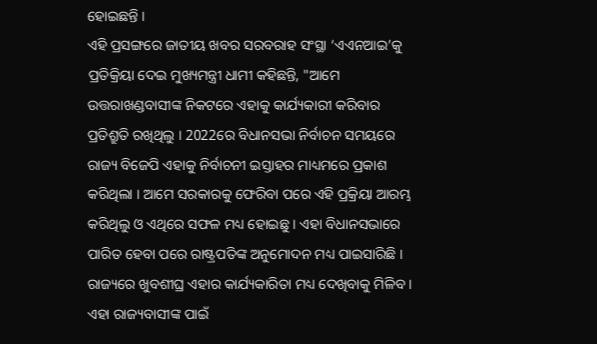ହୋଇଛନ୍ତି ।
ଏହି ପ୍ରସଙ୍ଗରେ ଜାତୀୟ ଖବର ସରବରାହ ସଂସ୍ଥା ‘ଏଏନଆଇ’କୁ ପ୍ରତିକ୍ରିୟା ଦେଇ ମୁଖ୍ୟମନ୍ତ୍ରୀ ଧାମୀ କହିଛନ୍ତି, "ଆମେ ଉତ୍ତରାଖଣ୍ଡବାସୀଙ୍କ ନିକଟରେ ଏହାକୁ କାର୍ଯ୍ୟକାରୀ କରିବାର ପ୍ରତିଶ୍ରୁତି ରଖିଥିଲୁ । 2022ରେ ବିଧାନସଭା ନିର୍ବାଚନ ସମୟରେ ରାଜ୍ୟ ବିଜେପି ଏହାକୁ ନିର୍ବାଚନୀ ଇସ୍ତାହର ମାଧ୍ୟମରେ ପ୍ରକାଶ କରିଥିଲା । ଆମେ ସରକାରକୁ ଫେରିବା ପରେ ଏହି ପ୍ରକ୍ରିୟା ଆରମ୍ଭ କରିଥିଲୁ ଓ ଏଥିରେ ସଫଳ ମଧ୍ୟ ହୋଇଛୁ । ଏହା ବିଧାନସଭାରେ ପାରିତ ହେବା ପରେ ରାଷ୍ଟ୍ରପତିଙ୍କ ଅନୁମୋଦନ ମଧ୍ୟ ପାଇସାରିଛି । ରାଜ୍ୟରେ ଖୁବଶୀଘ୍ର ଏହାର କାର୍ଯ୍ୟକାରିତା ମଧ୍ୟ ଦେଖିବାକୁ ମିଳିବ । ଏହା ରାଜ୍ୟବାସୀଙ୍କ ପାଇଁ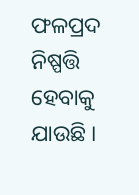ଫଳପ୍ରଦ ନିଷ୍ପତ୍ତି ହେବାକୁ ଯାଉଛି ।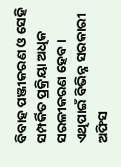ବିବାହ ପଞ୍ଜୀକରଣ ଓ ସେହି ସମ୍ପର୍କିତ ପ୍ରକ୍ରିୟା ଅଧିକ ସରଳୀକରଣ ହେବ । ଏଥିପାଇଁ ବିଭିନ୍ନ ସରକାରୀ ଅଫିସ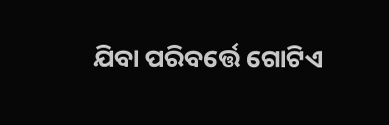ଯିବା ପରିବର୍ତ୍ତେ ଗୋଟିଏ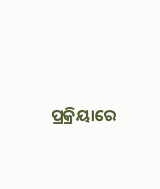ପ୍ରକ୍ରିୟାରେ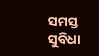ସମସ୍ତ ସୁବିଧା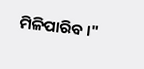ମିଳିପାରିବ ।"